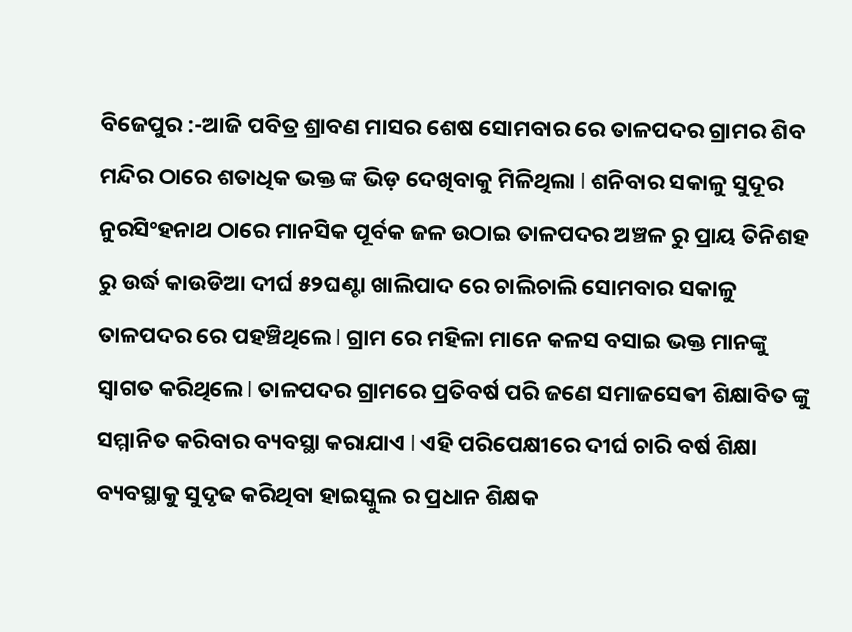ବିଜେପୁର :-ଆଜି ପବିତ୍ର ଶ୍ରାବଣ ମାସର ଶେଷ ସୋମବାର ରେ ତାଳପଦର ଗ୍ରାମର ଶିବ ମନ୍ଦିର ଠାରେ ଶତାଧିକ ଭକ୍ତ ଙ୍କ ଭିଡ଼ ଦେଖିବାକୁ ମିଳିଥିଲା l ଶନିବାର ସକାଳୁ ସୁଦୂର ନୁରସିଂହନାଥ ଠାରେ ମାନସିକ ପୂର୍ବକ ଜଳ ଉଠାଇ ତାଳପଦର ଅଞ୍ଚଳ ରୁ ପ୍ରାୟ ତିନିଶହ ରୁ ଉର୍ଦ୍ଧ କାଉଡିଆ ଦୀର୍ଘ ୫୨ଘଣ୍ଟା ଖାଲିପାଦ ରେ ଚାଲିଚାଲି ସୋମବାର ସକାଳୁ ତାଳପଦର ରେ ପହଞ୍ଚିଥିଲେ l ଗ୍ରାମ ରେ ମହିଳା ମାନେ କଳସ ବସାଇ ଭକ୍ତ ମାନଙ୍କୁ ସ୍ୱାଗତ କରିଥିଲେ l ତାଳପଦର ଗ୍ରାମରେ ପ୍ରତିବର୍ଷ ପରି ଜଣେ ସମାଜସେଵୀ ଶିକ୍ଷାବିତ ଙ୍କୁ ସମ୍ମାନିତ କରିବାର ବ୍ୟବସ୍ଥା କରାଯାଏ l ଏହି ପରିପେକ୍ଷୀରେ ଦୀର୍ଘ ଚାରି ବର୍ଷ ଶିକ୍ଷା ବ୍ୟବସ୍ଥାକୁ ସୁଦୃଢ କରିଥିବା ହାଇସ୍କୁଲ ର ପ୍ରଧାନ ଶିକ୍ଷକ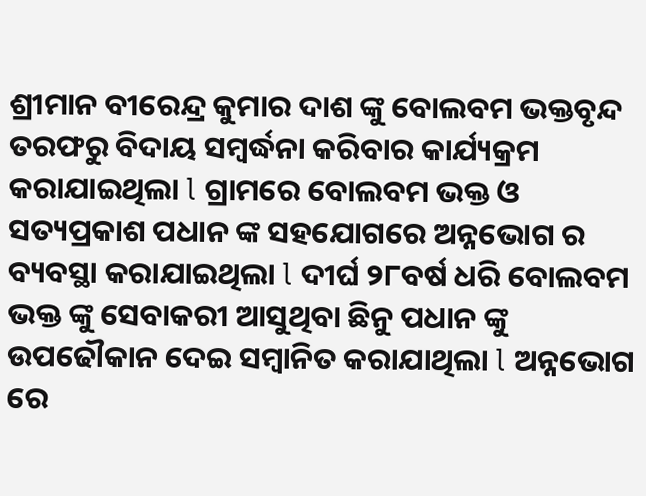ଶ୍ରୀମାନ ବୀରେନ୍ଦ୍ର କୁମାର ଦାଶ ଙ୍କୁ ବୋଲବମ ଭକ୍ତବୃନ୍ଦ ତରଫରୁ ବିଦାୟ ସମ୍ବର୍ଦ୍ଧନା କରିବାର କାର୍ଯ୍ୟକ୍ରମ କରାଯାଇଥିଲା l ଗ୍ରାମରେ ବୋଲବମ ଭକ୍ତ ଓ ସତ୍ୟପ୍ରକାଶ ପଧାନ ଙ୍କ ସହଯୋଗରେ ଅନ୍ନଭୋଗ ର ବ୍ୟବସ୍ଥା କରାଯାଇଥିଲା l ଦୀର୍ଘ ୨୮ବର୍ଷ ଧରି ବୋଲବମ ଭକ୍ତ ଙ୍କୁ ସେବାକରୀ ଆସୁଥିବା ଛିନୁ ପଧାନ ଙ୍କୁ ଉପଢୌକାନ ଦେଇ ସମ୍ବାନିତ କରାଯାଥିଲା l ଅନ୍ନଭୋଗ ରେ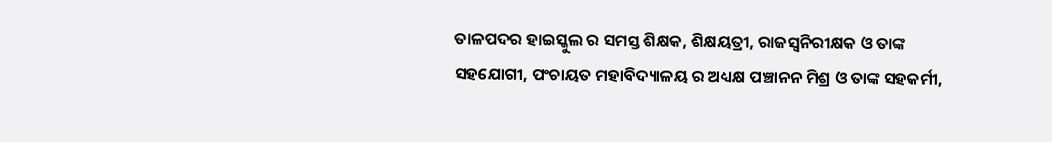ତାଳପଦର ହାଇସ୍କୁଲ ର ସମସ୍ତ ଶିକ୍ଷକ, ଶିକ୍ଷୟତ୍ରୀ, ରାଜସ୍ବନିରୀକ୍ଷକ ଓ ତାଙ୍କ ସହଯୋଗୀ, ପଂଚାୟତ ମହାବିଦ୍ୟାଳୟ ର ଅଧ୍ୟକ୍ଷ ପଞ୍ଚାନନ ମିଶ୍ର ଓ ତାଙ୍କ ସହକର୍ମୀ,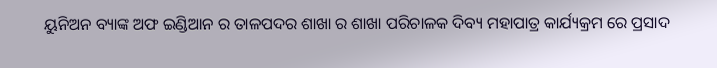ୟୁନିଅନ ବ୍ୟାଙ୍କ ଅଫ ଇଣ୍ଡିଆନ ର ତାଳପଦର ଶାଖା ର ଶାଖା ପରିଚାଳକ ଦିବ୍ୟ ମହାପାତ୍ର କାର୍ଯ୍ୟକ୍ରମ ରେ ପ୍ରସାଦ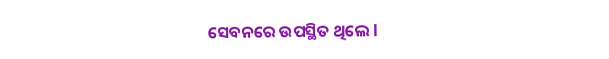ସେବନରେ ଉପସ୍ଥିତ ଥିଲେ l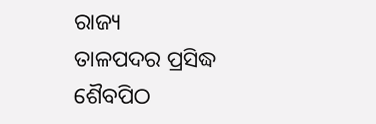ରାଜ୍ୟ
ତାଳପଦର ପ୍ରସିଦ୍ଧ ଶୈବପିଠ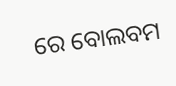ରେ ବୋଲବମ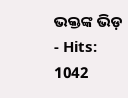ଭକ୍ତଙ୍କ ଭିଡ଼
- Hits: 1042